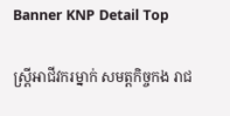Banner KNP Detail Top

ស្ត្រីអាជីវករម្នាក់ សមត្តកិច្ចកង រាជ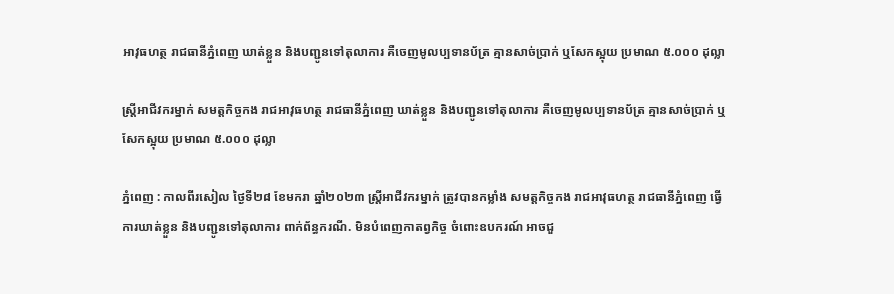អាវុធហត្ថ រាជធានីភ្នំពេញ ឃាត់ខ្លួន និងបញ្ជូនទៅតុលាការ គឺចេញមូលប្បទានប័ត្រ គ្មានសាច់ប្រាក់ ឬសែកស្អុយ ប្រមាណ ៥.០០០ ដុល្លា

ស្ត្រីអាជីវករម្នាក់ សមត្តកិច្ចកង រាជអាវុធហត្ថ រាជធានីភ្នំពេញ ឃាត់ខ្លួន និងបញ្ជូនទៅតុលាការ គឺចេញមូលប្បទានប័ត្រ គ្មានសាច់ប្រាក់ ឬសែកស្អុយ ប្រមាណ ៥.០០០ ដុល្លា

ភ្នំពេញ : កាលពីរសៀល ថ្ងៃទី២៨ ខែមករា ឆ្នាំ២០២៣ ស្ត្រីអាជីវករម្នាក់ ត្រូវបានកម្លាំង សមត្តកិច្ចកង រាជអាវុធហត្ថ រាជធានីភ្នំពេញ ធ្វើការឃាត់ខ្លួន និងបញ្ជូនទៅតុលាការ ពាក់ព័ន្ធករណី. មិនបំពេញកាតព្វកិច្ច ចំពោះឧបករណ៍ អាចជួ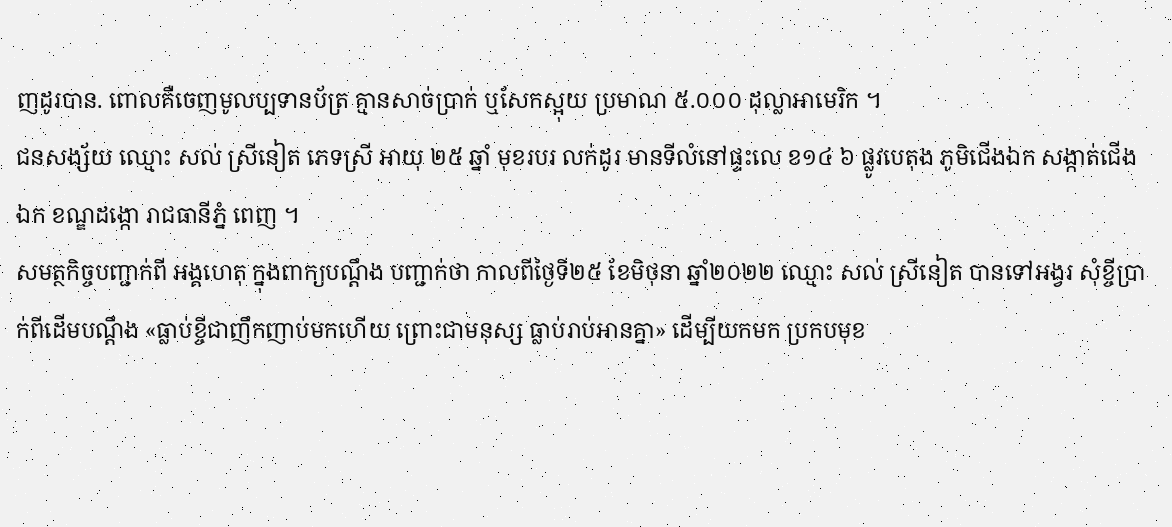ញដូរបាន. ពោលគឺចេញមូលប្បទានប័ត្រ គ្មានសាច់ប្រាក់ ឬសែកស្អុយ ប្រមាណ ៥.០០០ ដុល្លាអាមេរិក ។
ជនសង្ស័យ ឈ្មោះ សល់ ស្រីនៀត ភេទស្រី អាយុ ២៥ ឆ្នាំ មុខរបរ លក់ដូរ មានទីលំនៅផ្ទះលេ ខ១៤ ៦ ផ្លូវបេតុង ភូមិជើងឯក សង្កាត់ជើងឯក ខណ្ឌដង្កោ រាជធានីភ្នំ ពេញ ។
សមត្ថកិច្ចបញ្ជាក់ពី អង្គហេតុ ក្នុងពាក្យបណ្តឹង បញ្ជាក់ថា កាលពីថ្ងៃទី២៥ ខែមិថុនា ឆ្នាំ២០២២ ឈ្មោះ សល់ ស្រីនៀត បានទៅអង្វរ សុំខ្ចីប្រាក់ពីដើមបណ្តឹង «ធ្លាប់ខ្ចីជាញឹកញាប់មកហើយ ព្រោះជាមនុស្ស ធ្លាប់រាប់អានគ្នា» ដើម្បីយកមក ប្រកបមុខ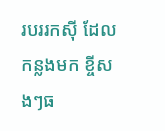របររកស៊ី ដែលកន្លងមក ខ្ចីសងៗធ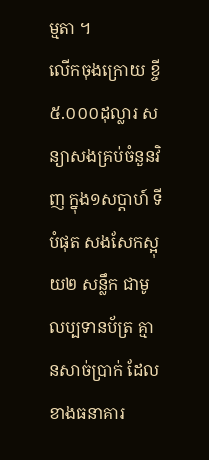ម្មតា ។
លើកចុងក្រោយ ខ្ចី ៥.០០០ដុល្លារ សន្យាសងគ្រប់ចំនួនវិញ ក្នុង១សប្តាហ៍ ទីបំផុត សងសែកស្អុយ២ សន្លឹក ជាមូលប្បទានប័ត្រ គ្មានសាច់ប្រាក់ ដែលខាងធនាគារ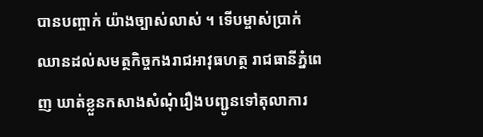បានបញ្ចាក់ យ៉ាងច្បាស់លាស់ ។ ទើបម្ចាស់ប្រាក់ ឈានដល់សមត្ថកិច្ចកងរាជអាវុធហត្ថ រាជធានីភ្នំពេញ ឃាត់ខ្លួនកសាងសំណុំរឿងបញ្ជូនទៅតុលាការ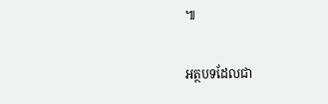៕

អត្ថបទដែលជា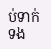ប់ទាក់ទង